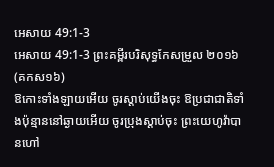អេសាយ 49:1-3
អេសាយ 49:1-3 ព្រះគម្ពីរបរិសុទ្ធកែសម្រួល ២០១៦ (គកស១៦)
ឱកោះទាំងឡាយអើយ ចូរស្តាប់យើងចុះ ឱប្រជាជាតិទាំងប៉ុន្មាននៅឆ្ងាយអើយ ចូរប្រុងស្តាប់ចុះ ព្រះយេហូវ៉ាបានហៅ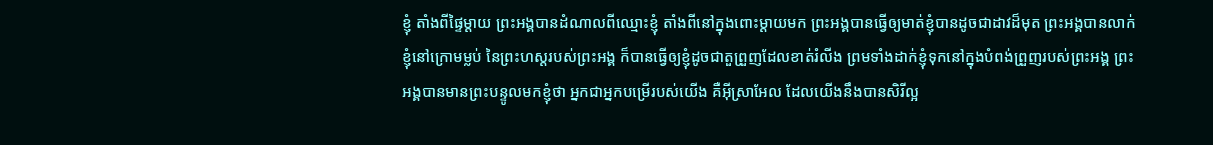ខ្ញុំ តាំងពីផ្ទៃម្តាយ ព្រះអង្គបានដំណាលពីឈ្មោះខ្ញុំ តាំងពីនៅក្នុងពោះម្តាយមក ព្រះអង្គបានធ្វើឲ្យមាត់ខ្ញុំបានដូចជាដាវដ៏មុត ព្រះអង្គបានលាក់ខ្ញុំនៅក្រោមម្លប់ នៃព្រះហស្តរបស់ព្រះអង្គ ក៏បានធ្វើឲ្យខ្ញុំដូចជាតួព្រួញដែលខាត់រំលីង ព្រមទាំងដាក់ខ្ញុំទុកនៅក្នុងបំពង់ព្រួញរបស់ព្រះអង្គ ព្រះអង្គបានមានព្រះបន្ទូលមកខ្ញុំថា អ្នកជាអ្នកបម្រើរបស់យើង គឺអ៊ីស្រាអែល ដែលយើងនឹងបានសិរីល្អ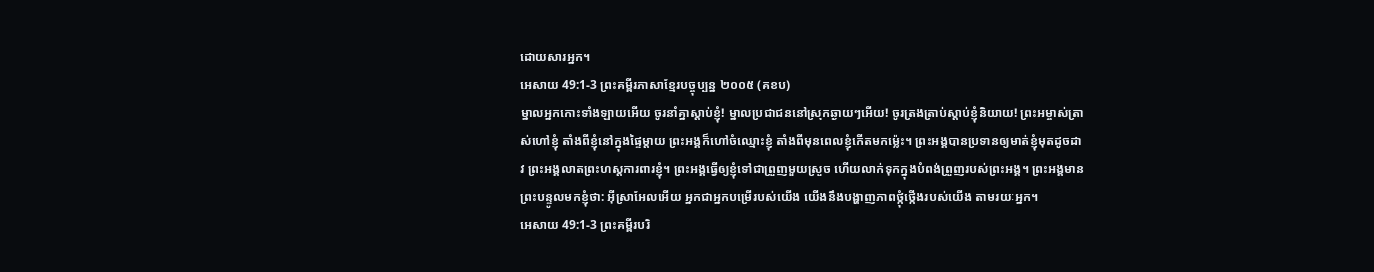ដោយសារអ្នក។
អេសាយ 49:1-3 ព្រះគម្ពីរភាសាខ្មែរបច្ចុប្បន្ន ២០០៥ (គខប)
ម្នាលអ្នកកោះទាំងឡាយអើយ ចូរនាំគ្នាស្ដាប់ខ្ញុំ! ម្នាលប្រជាជននៅស្រុកឆ្ងាយៗអើយ! ចូរត្រងត្រាប់ស្ដាប់ខ្ញុំនិយាយ! ព្រះអម្ចាស់ត្រាស់ហៅខ្ញុំ តាំងពីខ្ញុំនៅក្នុងផ្ទៃម្ដាយ ព្រះអង្គក៏ហៅចំឈ្មោះខ្ញុំ តាំងពីមុនពេលខ្ញុំកើតមកម៉្លេះ។ ព្រះអង្គបានប្រទានឲ្យមាត់ខ្ញុំមុតដូចដាវ ព្រះអង្គលាតព្រះហស្ដការពារខ្ញុំ។ ព្រះអង្គធ្វើឲ្យខ្ញុំទៅជាព្រួញមួយស្រួច ហើយលាក់ទុកក្នុងបំពង់ព្រួញរបស់ព្រះអង្គ។ ព្រះអង្គមានព្រះបន្ទូលមកខ្ញុំថា: អ៊ីស្រាអែលអើយ អ្នកជាអ្នកបម្រើរបស់យើង យើងនឹងបង្ហាញភាពថ្កុំថ្កើងរបស់យើង តាមរយៈអ្នក។
អេសាយ 49:1-3 ព្រះគម្ពីរបរិ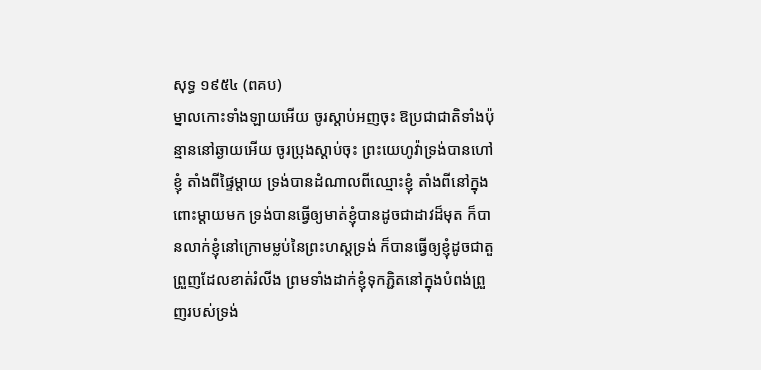សុទ្ធ ១៩៥៤ (ពគប)
ម្នាលកោះទាំងឡាយអើយ ចូរស្តាប់អញចុះ ឱប្រជាជាតិទាំងប៉ុន្មាននៅឆ្ងាយអើយ ចូរប្រុងស្តាប់ចុះ ព្រះយេហូវ៉ាទ្រង់បានហៅខ្ញុំ តាំងពីផ្ទៃម្តាយ ទ្រង់បានដំណាលពីឈ្មោះខ្ញុំ តាំងពីនៅក្នុងពោះម្តាយមក ទ្រង់បានធ្វើឲ្យមាត់ខ្ញុំបានដូចជាដាវដ៏មុត ក៏បានលាក់ខ្ញុំនៅក្រោមម្លប់នៃព្រះហស្តទ្រង់ ក៏បានធ្វើឲ្យខ្ញុំដូចជាតួព្រួញដែលខាត់រំលីង ព្រមទាំងដាក់ខ្ញុំទុកភ្ជិតនៅក្នុងបំពង់ព្រួញរបស់ទ្រង់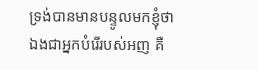ទ្រង់បានមានបន្ទូលមកខ្ញុំថា ឯងជាអ្នកបំរើរបស់អញ គឺ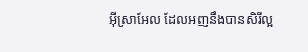អ៊ីស្រាអែល ដែលអញនឹងបានសិរីល្អ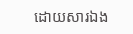ដោយសារឯង